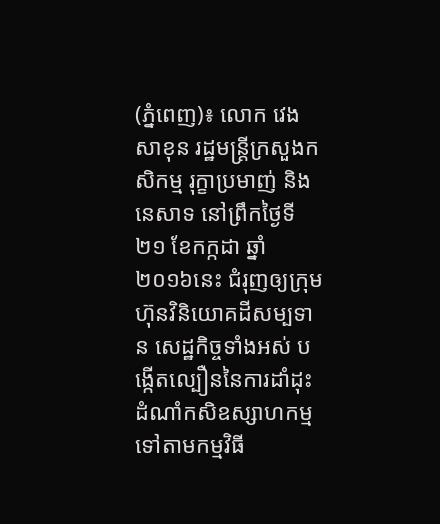(ភ្នំពេញ)៖ លោក វេង សាខុន រដ្ឋមន្រ្តីក្រសួងកសិកម្ម រុក្ខាប្រមាញ់ និងនេសាទ នៅព្រឹកថ្ងៃទី២១ ខែកក្កដា ឆ្នាំ២០១៦នេះ ជំរុញឲ្យក្រុមហ៊ុនវិនិយោគដីសម្បទាន សេដ្ឋកិច្ចទាំងអស់ បង្កើតល្បឿននៃការដាំដុះ ដំណាំកសិឧស្សាហកម្ម ទៅតាមកម្មវិធី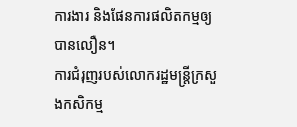ការងារ និងផែនការផលិតកម្មឲ្យបានលឿន។
ការជំរុញរបស់លោករដ្ឋមន្ត្រីក្រសួងកសិកម្ម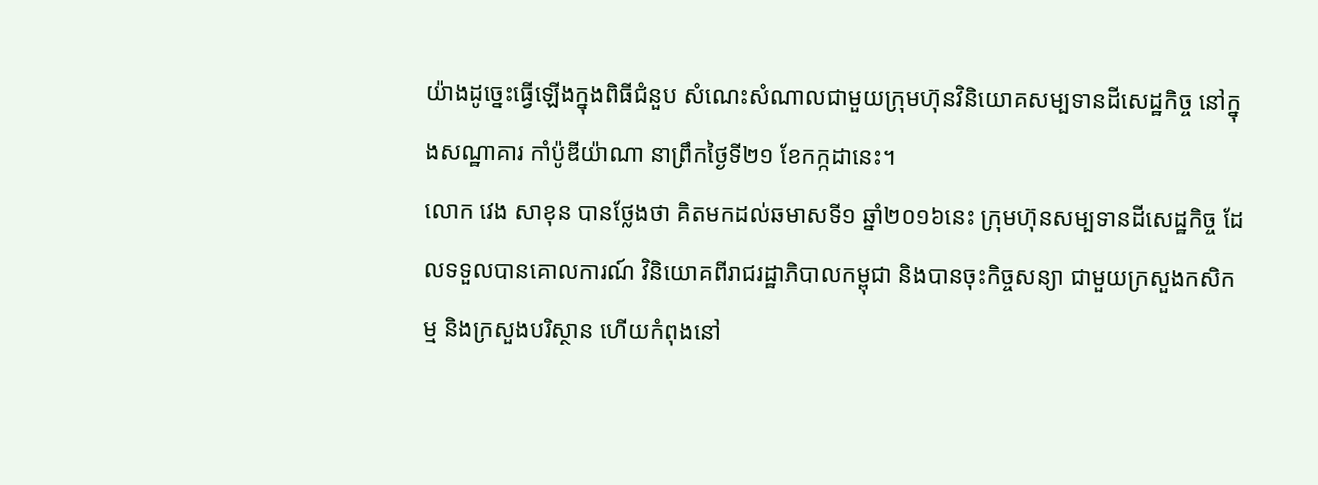យ៉ាងដូច្នេះធ្វើឡើងក្នុងពិធីជំនួប សំណេះសំណាលជាមួយក្រុមហ៊ុនវិនិយោគសម្បទានដីសេដ្ឋកិច្ច នៅក្នុងសណ្ឋាគារ កាំប៉ូឌីយ៉ាណា នាព្រឹកថ្ងៃទី២១ ខែកក្កដានេះ។
លោក វេង សាខុន បានថ្លែងថា គិតមកដល់ឆមាសទី១ ឆ្នាំ២០១៦នេះ ក្រុមហ៊ុនសម្បទានដីសេដ្ឋកិច្ច ដែលទទួលបានគោលការណ៍ វិនិយោគពីរាជរដ្ឋាភិបាលកម្ពុជា និងបានចុះកិច្ចសន្យា ជាមួយក្រសួងកសិកម្ម និងក្រសួងបរិស្ថាន ហើយកំពុងនៅ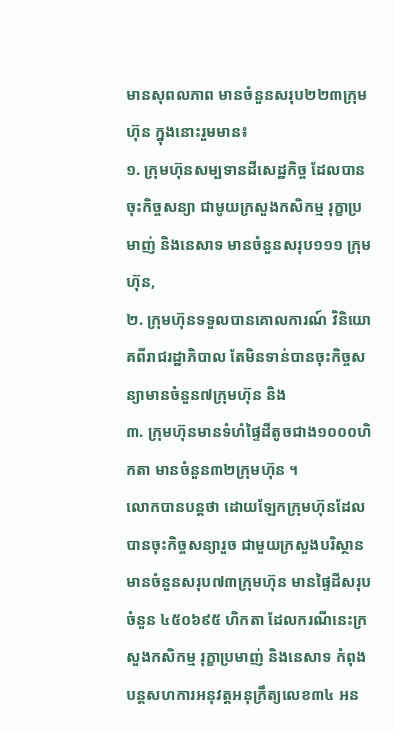មានសុពលភាព មានចំនួនសរុប២២៣ក្រុមហ៊ុន ក្នុងនោះរួមមាន៖
១. ក្រុមហ៊ុនសម្បទានដីសេដ្ឋកិច្ច ដែលបានចុះកិច្ចសន្យា ជាមូយក្រសួងកសិកម្ម រុក្ខាប្រមាញ់ និងនេសាទ មានចំនួនសរុប១១១ ក្រុមហ៊ុន,
២. ក្រុមហ៊ុនទទួលបានគោលការណ៍ វិនិយោគពីរាជរដ្ឋាភិបាល តែមិនទាន់បានចុះកិច្ចសន្យាមានចំនួន៧ក្រុមហ៊ុន និង
៣. ក្រុមហ៊ុនមានទំហំផ្ទៃដីតូចជាង១០០០ហិកតា មានចំនួន៣២ក្រុមហ៊ុន ។
លោកបានបន្តថា ដោយឡែកក្រុមហ៊ុនដែលបានចុះកិច្ចសន្យារួច ជាមួយក្រសួងបរិស្ថាន មានចំនួនសរុប៧៣ក្រុមហ៊ុន មានផ្ទៃដីសរុបចំនួន ៤៥០៦៩៥ ហិកតា ដែលករណីនេះក្រសួងកសិកម្ម រុក្ខាប្រមាញ់ និងនេសាទ កំពុងបន្តសហការអនុវត្តអនុក្រឹត្យលេខ៣៤ អន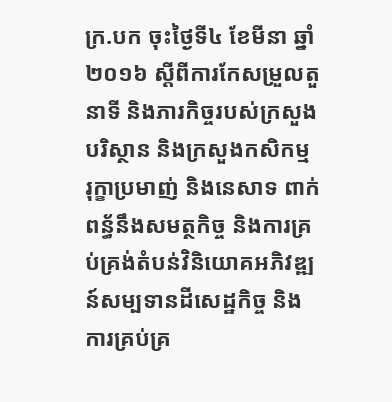ក្រ.បក ចុះថ្ងៃទី៤ ខែមីនា ឆ្នាំ២០១៦ ស្ដីពីការកែសម្រួលតួនាទី និងភារកិច្ចរបស់ក្រសួងបរិស្ថាន និងក្រសួងកសិកម្ម រុក្ខាប្រមាញ់ និងនេសាទ ពាក់ពន្ធ័នឹងសមត្ថកិច្ច និងការគ្រប់គ្រង់តំបន់វិនិយោគអភិវឌ្ឍន៍សម្បទានដីសេដ្ឋកិច្ច និងការគ្រប់គ្រ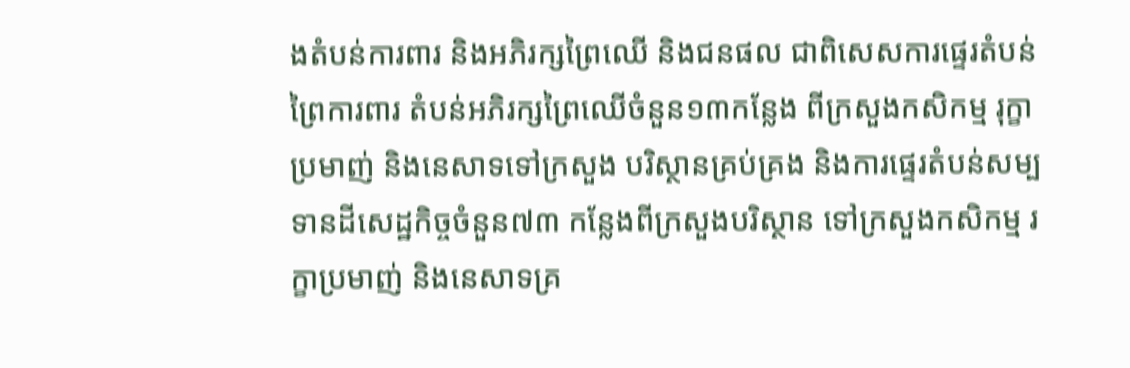ងតំបន់ការពារ និងអភិរក្សព្រៃឈើ និងជនផល ជាពិសេសការផ្ទេរតំបន់ព្រៃការពារ តំបន់អភិរក្សព្រៃឈើចំនួន១៣កន្លែង ពីក្រសួងកសិកម្ម រុក្ខាប្រមាញ់ និងនេសាទទៅក្រសួង បរិស្ថានគ្រប់គ្រង និងការផ្ទេរតំបន់សម្បទានដីសេដ្ឋកិច្ចចំនួន៧៣ កន្លែងពីក្រសួងបរិស្ថាន ទៅក្រសួងកសិកម្ម រក្ខាប្រមាញ់ និងនេសាទគ្រ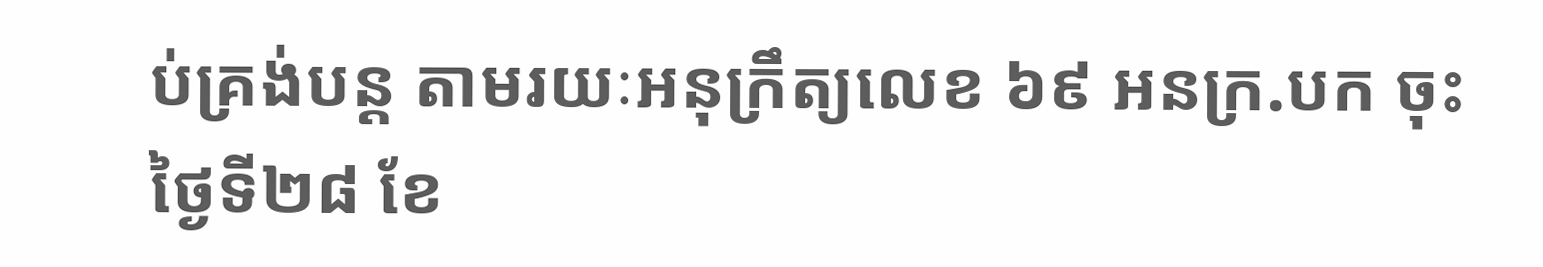ប់គ្រង់បន្ត តាមរយៈអនុក្រឹត្យលេខ ៦៩ អនក្រ.បក ចុះថ្ងៃទី២៨ ខែ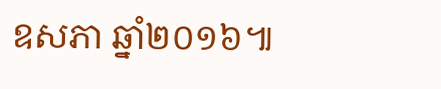ឧសភា ឆ្នាំ២០១៦៕